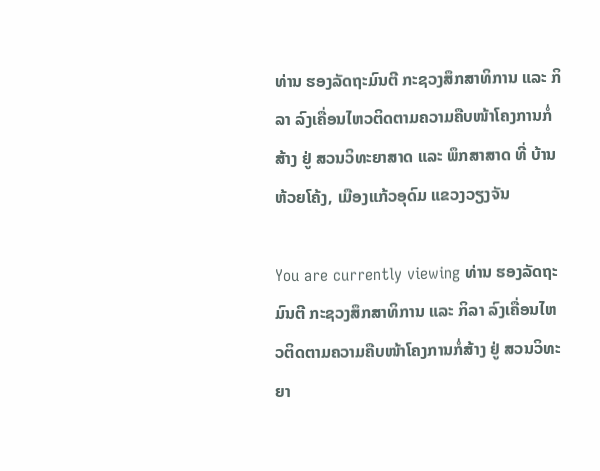ທ່ານ ຮອງລັດຖະມົນຕີ ກະຊວງສຶກສາທິການ ແລະ ກິລາ ລົງເຄື່ອນໄຫວຕິດຕາມຄວາມຄືບໜ້າໂຄງການກໍ່ສ້າງ ຢູ່ ສວນວິທະຍາສາດ ແລະ ພຶກສາສາດ ທີ່ ບ້ານຫ້ວຍໂຄ້ງ, ເມືອງແກ້ວອຸດົມ ແຂວງວຽງຈັນ

You are currently viewing ທ່ານ ຮອງລັດຖະມົນຕີ ກະຊວງສຶກສາທິການ ແລະ ກິລາ ລົງເຄື່ອນໄຫວຕິດຕາມຄວາມຄືບໜ້າໂຄງການກໍ່ສ້າງ ຢູ່ ສວນວິທະຍາ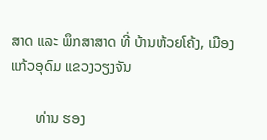ສາດ ແລະ ພຶກສາສາດ ທີ່ ບ້ານຫ້ວຍໂຄ້ງ, ເມືອງແກ້ວອຸດົມ ແຂວງວຽງຈັນ

       ທ່ານ ຮອງ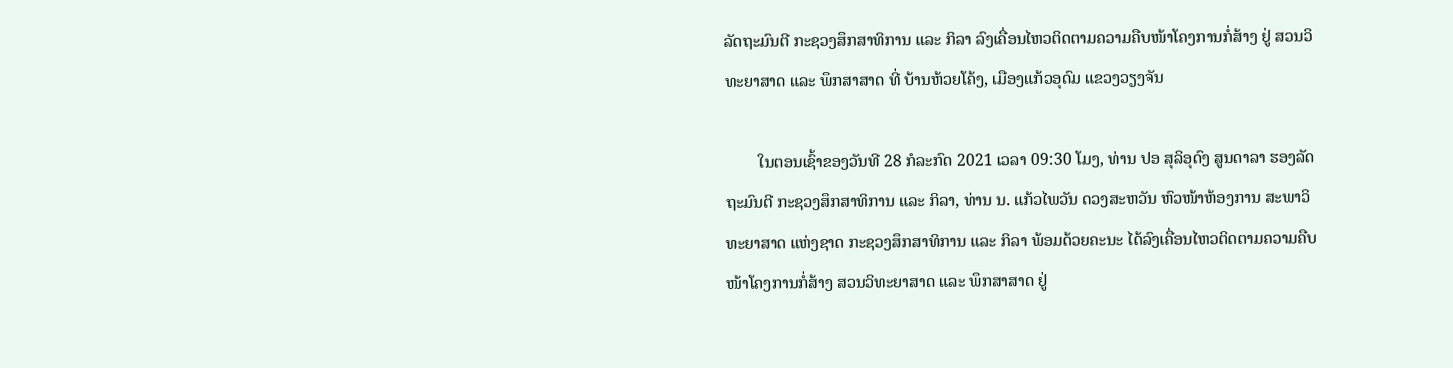ລັດຖະມົນຕີ ກະຊວງສຶກສາທິການ ແລະ ກິລາ ລົງເຄື່ອນໄຫວຕິດຕາມຄວາມຄືບໜ້າໂຄງການກໍ່ສ້າງ ຢູ່ ສວນວິທະຍາສາດ ແລະ ພຶກສາສາດ ທີ່ ບ້ານຫ້ວຍໂຄ້ງ, ເມືອງແກ້ວອຸດົມ ແຂວງວຽງຈັນ

        ໃນຕອນເຊົ້າຂອງວັນທີ 28 ກໍລະກົດ 2021 ເວລາ 09:30 ໂມງ, ທ່ານ ປອ ສຸລິອຸດົງ ສູນດາລາ ຮອງລັດຖະມົນຕີ ກະຊວງສຶກສາທິການ ແລະ ກິລາ, ທ່ານ ນ. ແກ້ວໄພວັນ ດວງສະຫວັນ ຫົວໜ້າຫ້ອງການ ສະພາວິທະຍາສາດ ແຫ່ງຊາດ ກະຊວງສຶກສາທິການ ແລະ ກິລາ ພ້ອມດ້ວຍຄະນະ ໄດ້ລົງເຄື່ອນໄຫວຕິດຕາມຄວາມຄືບໜ້າໂຄງການກໍ່ສ້າງ ສວນວິທະຍາສາດ ແລະ ພຶກສາສາດ ຢູ່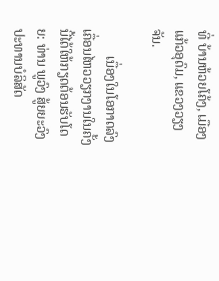ທີ່ ບ້ານຫ້ວຍໂຄ້ງ, ເມືອງແກ້ວອຸດົມ, ແຂວງວຽງຈັນ.

        ເນື່ອງໃນໂອກາດລົງເຄື່ອນໄຫວວຽກງານໃນຄັ້ງນີ້ໄດ້ໃຫ້ກຽດຕ້ອນຮັບໂດຍ: ທ່ານ ພູວົງ ສູ້ຍຍະວົງ ປະທານບໍລິສັດ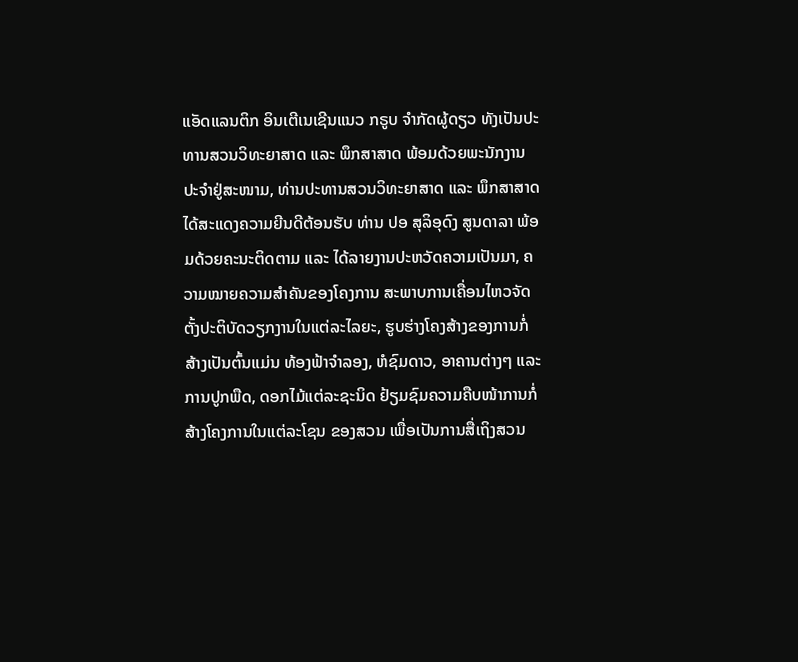ແອັດແລນຕິກ ອິນເຕີເນເຊີນແນວ ກຣູບ ຈຳກັດຜູ້ດຽວ ທັງເປັນປະທານສວນວິທະຍາສາດ ແລະ ພຶກສາສາດ ພ້ອມດ້ວຍພະນັກງານປະຈໍາຢູ່ສະໜາມ, ທ່ານປະທານສວນວິທະຍາສາດ ແລະ ພຶກສາສາດ  ໄດ້ສະແດງຄວາມຍີນດີຕ້ອນຮັບ ທ່ານ ປອ ສຸລິອຸດົງ ສູນດາລາ ພ້ອມດ້ວຍຄະນະຕິດຕາມ ແລະ ໄດ້ລາຍງານປະຫວັດຄວາມເປັນມາ, ຄວາມໝາຍຄວາມສໍາຄັນຂອງໂຄງການ ສະພາບການເຄື່ອນໄຫວຈັດຕັ້ງປະຕິບັດວຽກງານໃນແຕ່ລະໄລຍະ, ຮູບຮ່າງໂຄງສ້າງຂອງການກໍ່ສ້າງເປັນຕົ້ນແມ່ນ ທ້ອງຟ້າຈໍາລອງ, ຫໍຊົມດາວ, ອາຄານຕ່າງໆ ແລະ ການປູກພືດ, ດອກໄມ້ແຕ່ລະຊະນິດ ຢ້ຽມຊົມຄວາມຄືບໜ້າການກໍ່ສ້າງໂຄງການໃນແຕ່ລະໂຊນ ຂອງສວນ ເພື່ອເປັນການສື່ເຖິງສວນ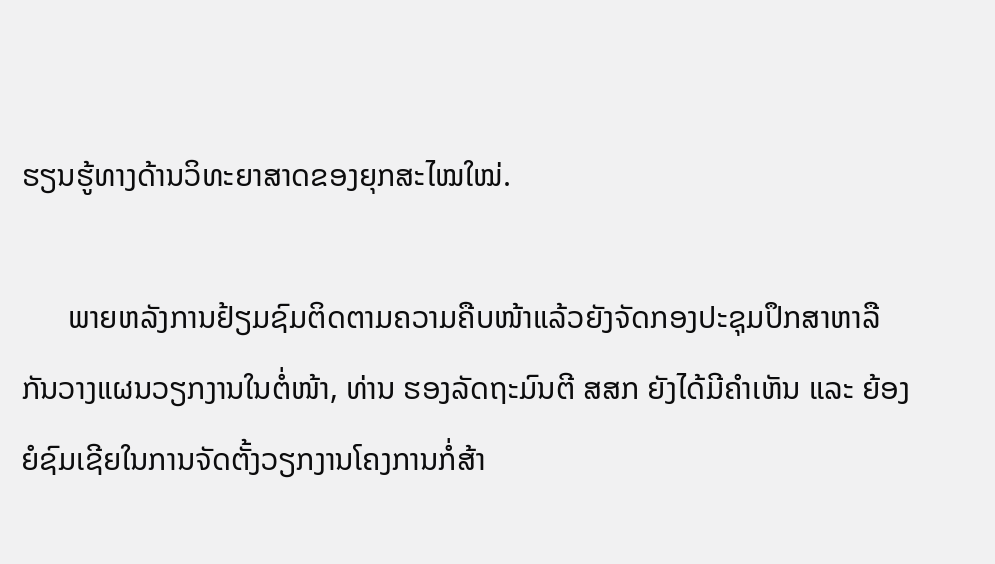ຮຽນຮູ້ທາງດ້ານວິທະຍາສາດຂອງຍຸກສະໄໝໃໝ່.

      ພາຍຫລັງການຢ້ຽມຊົມຕິດຕາມຄວາມຄືບໜ້າແລ້ວຍັງຈັດກອງປະຊຸມປຶກສາຫາລືກັນວາງແຜນວຽກງານໃນຕໍ່ໜ້າ, ທ່ານ ຮອງລັດຖະມົນຕີ ສສກ ຍັງໄດ້ມີຄໍາເຫັນ ແລະ ຍ້ອງຍໍຊົມເຊີຍໃນການຈັດຕັ້ງວຽກງານໂຄງການກໍ່ສ້າ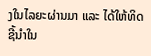ງໃນໄລຍະຜ່ານມາ ແລະ ໄດ້ໃຫ້ທິດຊີ້ນໍາໃນ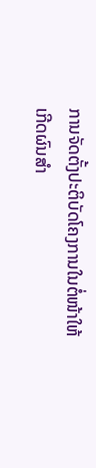ການຈັດຕັ້ງປະຕິບັດໂຄງການໃນຕໍ່ໜ້າໃຫ້ເກີດຜົນສໍາ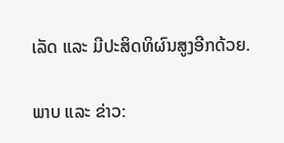ເລັດ ແລະ ມີປະສິດທິຜົນສູງອີກດ້ວຍ.

ພາບ ແລະ ຂ່າວ: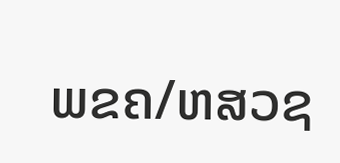ພຂຄ/ຫສວຊ